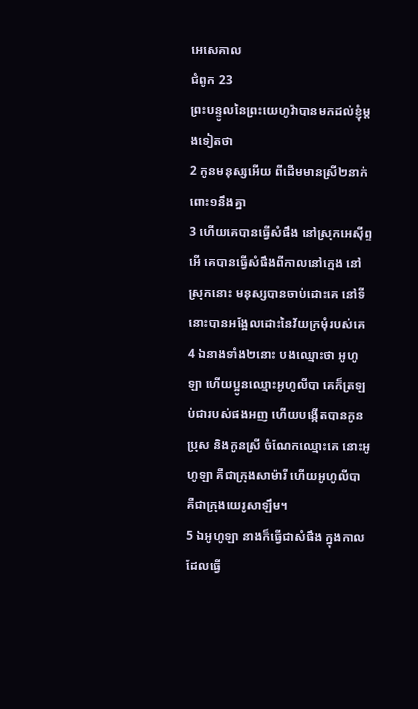អេសេគាល
ជំពូក 23
ព្រះបន្ទូលនៃព្រះយេហូវ៉ាបានមកដល់ខ្ញុំម្តងទៀតថា
2 កូនមនុស្សអើយ ពីដើមមានស្រី២នាក់ពោះ១នឹងគ្នា
3 ហើយគេបានធ្វើសំផឹង នៅស្រុកអេស៊ីព្ទ អើ គេបានធ្វើសំផឹងពីកាលនៅក្មេង នៅស្រុកនោះ មនុស្សបានចាប់ដោះគេ នៅទីនោះបានអង្អែលដោះនៃវ័យក្រមុំរបស់គេ
4 ឯនាងទាំង២នោះ បងឈ្មោះថា អូហូឡា ហើយប្អូនឈ្មោះអូហូលីបា គេក៏ត្រឡប់ជារបស់ផងអញ ហើយបង្កើតបានកូនប្រុស និងកូនស្រី ចំណែកឈ្មោះគេ នោះអូហូឡា គឺជាក្រុងសាម៉ារី ហើយអូហូលីបា គឺជាក្រុងយេរូសាឡឹម។
5 ឯអូហូឡា នាងក៏ធ្វើជាសំផឹង ក្នុងកាលដែលធ្វើ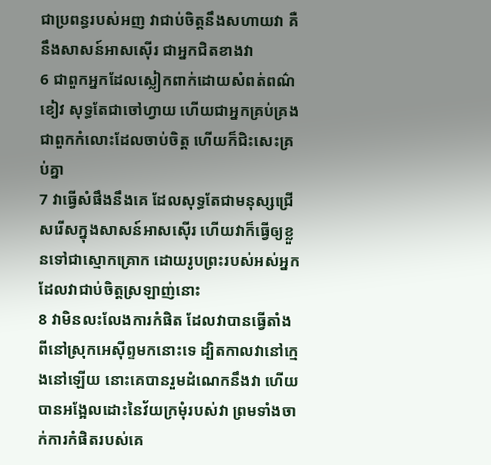ជាប្រពន្ធរបស់អញ វាជាប់ចិត្តនឹងសហាយវា គឺនឹងសាសន៍អាសស៊ើរ ជាអ្នកជិតខាងវា
6 ជាពួកអ្នកដែលស្លៀកពាក់ដោយសំពត់ពណ៌ខៀវ សុទ្ធតែជាចៅហ្វាយ ហើយជាអ្នកគ្រប់គ្រង ជាពួកកំលោះដែលចាប់ចិត្ត ហើយក៏ជិះសេះគ្រប់គ្នា
7 វាធ្វើសំផឹងនឹងគេ ដែលសុទ្ធតែជាមនុស្សជ្រើសរើសក្នុងសាសន៍អាសស៊ើរ ហើយវាក៏ធ្វើឲ្យខ្លួនទៅជាស្មោកគ្រោក ដោយរូបព្រះរបស់អស់អ្នកដែលវាជាប់ចិត្តស្រឡាញ់នោះ
8 វាមិនលះលែងការកំផិត ដែលវាបានធ្វើតាំងពីនៅស្រុកអេស៊ីព្ទមកនោះទេ ដ្បិតកាលវានៅក្មេងនៅឡើយ នោះគេបានរួមដំណេកនឹងវា ហើយបានអង្អែលដោះនៃវ័យក្រមុំរបស់វា ព្រមទាំងចាក់ការកំផិតរបស់គេ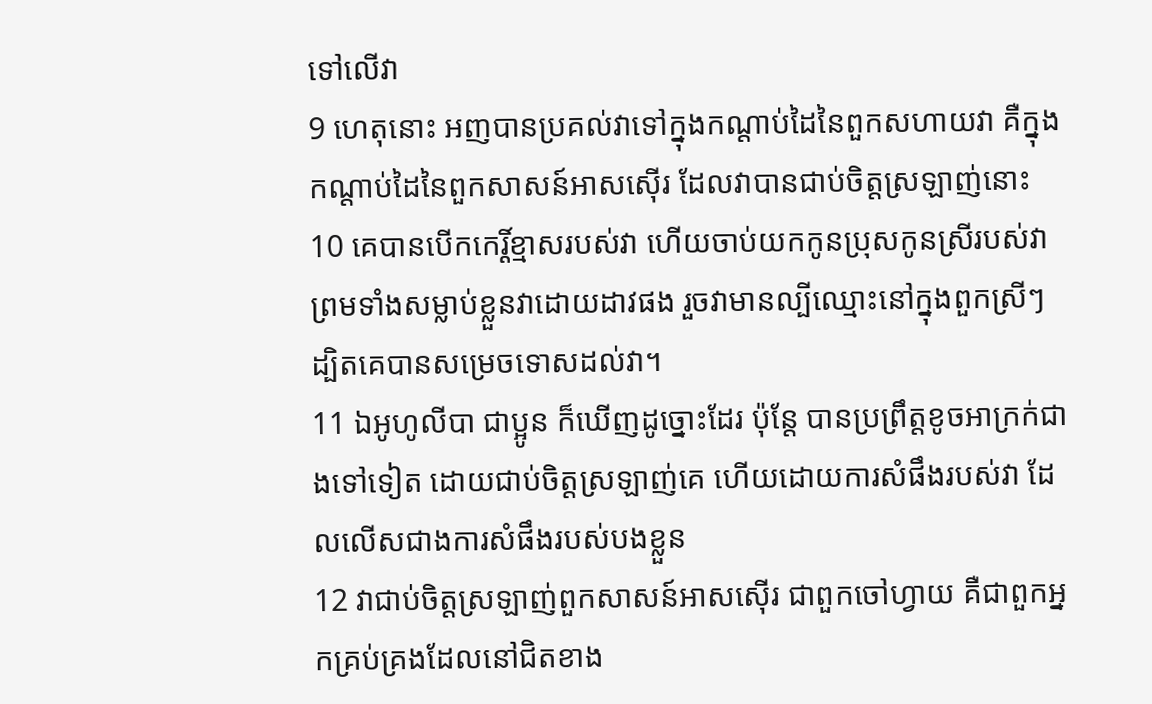ទៅលើវា
9 ហេតុនោះ អញបានប្រគល់វាទៅក្នុងកណ្តាប់ដៃនៃពួកសហាយវា គឺក្នុងកណ្តាប់ដៃនៃពួកសាសន៍អាសស៊ើរ ដែលវាបានជាប់ចិត្តស្រឡាញ់នោះ
10 គេបានបើកកេរ្តិ៍ខ្មាសរបស់វា ហើយចាប់យកកូនប្រុសកូនស្រីរបស់វា ព្រមទាំងសម្លាប់ខ្លួនវាដោយដាវផង រួចវាមានល្បីឈ្មោះនៅក្នុងពួកស្រីៗ ដ្បិតគេបានសម្រេចទោសដល់វា។
11 ឯអូហូលីបា ជាប្អូន ក៏ឃើញដូច្នោះដែរ ប៉ុន្តែ បានប្រព្រឹត្តខូចអាក្រក់ជាងទៅទៀត ដោយជាប់ចិត្តស្រឡាញ់គេ ហើយដោយការសំផឹងរបស់វា ដែលលើសជាងការសំផឹងរបស់បងខ្លួន
12 វាជាប់ចិត្តស្រឡាញ់ពួកសាសន៍អាសស៊ើរ ជាពួកចៅហ្វាយ គឺជាពួកអ្នកគ្រប់គ្រងដែលនៅជិតខាង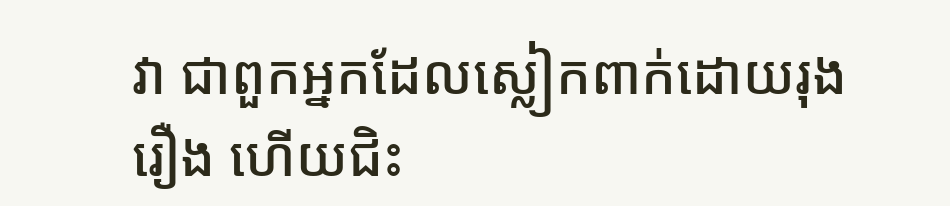វា ជាពួកអ្នកដែលស្លៀកពាក់ដោយរុងរឿង ហើយជិះ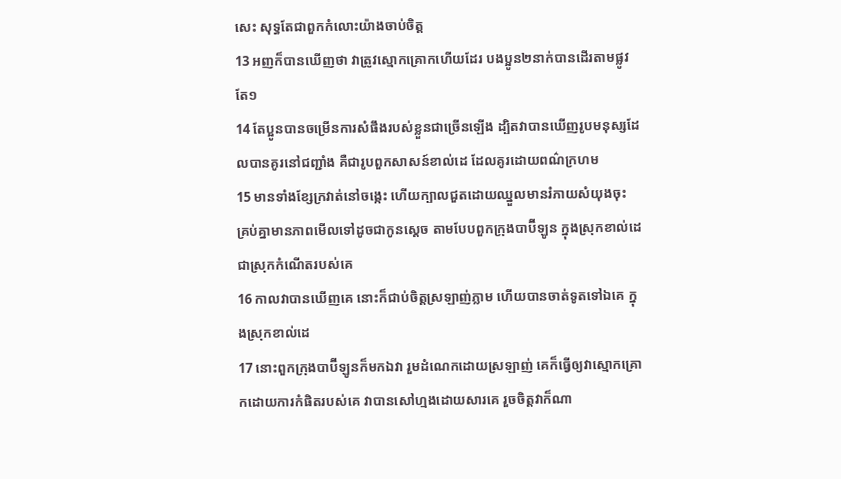សេះ សុទ្ធតែជាពួកកំលោះយ៉ាងចាប់ចិត្ត
13 អញក៏បានឃើញថា វាត្រូវស្មោកគ្រោកហើយដែរ បងប្អូន២នាក់បានដើរតាមផ្លូវតែ១
14 តែប្អូនបានចម្រើនការសំផឹងរបស់ខ្លួនជាច្រើនឡើង ដ្បិតវាបានឃើញរូបមនុស្សដែលបានគូរនៅជញ្ជាំង គឺជារូបពួកសាសន៍ខាល់ដេ ដែលគូរដោយពណ៌ក្រហម
15 មានទាំងខ្សែក្រវាត់នៅចង្កេះ ហើយក្បាលជួតដោយឈ្នួលមានរំភាយសំយុងចុះ គ្រប់គ្នាមានភាពមើលទៅដូចជាកូនស្តេច តាមបែបពួកក្រុងបាប៊ីឡូន ក្នុងស្រុកខាល់ដេ ជាស្រុកកំណើតរបស់គេ
16 កាលវាបានឃើញគេ នោះក៏ជាប់ចិត្តស្រឡាញ់ភ្លាម ហើយបានចាត់ទូតទៅឯគេ ក្នុងស្រុកខាល់ដេ
17 នោះពួកក្រុងបាប៊ីឡូនក៏មកឯវា រួមដំណេកដោយស្រឡាញ់ គេក៏ធ្វើឲ្យវាស្មោកគ្រោកដោយការកំផិតរបស់គេ វាបានសៅហ្មងដោយសារគេ រួចចិត្តវាក៏ណា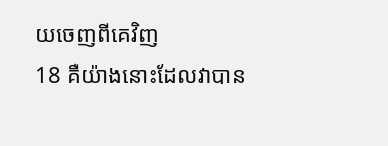យចេញពីគេវិញ
18 គឺយ៉ាងនោះដែលវាបាន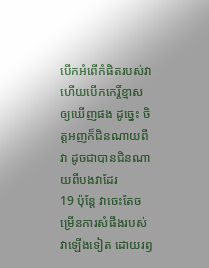បើកអំពើកំផិតរបស់វា ហើយបើកកេរ្តិ៍ខ្មាសឲ្យឃើញផង ដូច្នេះ ចិត្តអញក៏ជិនណាយពីវា ដូចជាបានជិនណាយពីបងវាដែរ
19 ប៉ុន្តែ វាចេះតែចម្រើនការសំផឹងរបស់វាឡើងទៀត ដោយរឭ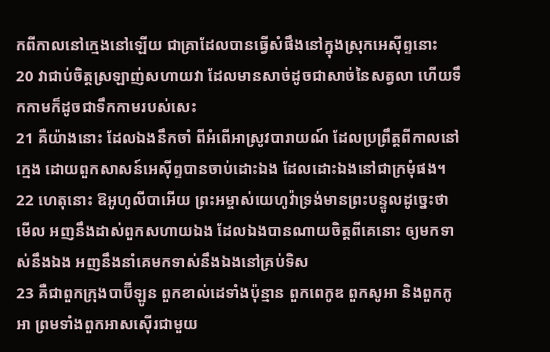កពីកាលនៅក្មេងនៅឡើយ ជាគ្រាដែលបានធ្វើសំផឹងនៅក្នុងស្រុកអេស៊ីព្ទនោះ
20 វាជាប់ចិត្តស្រឡាញ់សហាយវា ដែលមានសាច់ដូចជាសាច់នៃសត្វលា ហើយទឹកកាមក៏ដូចជាទឹកកាមរបស់សេះ
21 គឺយ៉ាងនោះ ដែលឯងនឹកចាំ ពីអំពើអាស្រូវបារាយណ៍ ដែលប្រព្រឹត្តពីកាលនៅក្មេង ដោយពួកសាសន៍អេស៊ីព្ទបានចាប់ដោះឯង ដែលដោះឯងនៅជាក្រមុំផង។
22 ហេតុនោះ ឱអូហូលីបាអើយ ព្រះអម្ចាស់យេហូវ៉ាទ្រង់មានព្រះបន្ទូលដូច្នេះថា មើល អញនឹងដាស់ពួកសហាយឯង ដែលឯងបានណាយចិត្តពីគេនោះ ឲ្យមកទាស់នឹងឯង អញនឹងនាំគេមកទាស់នឹងឯងនៅគ្រប់ទិស
23 គឺជាពួកក្រុងបាប៊ីឡូន ពួកខាល់ដេទាំងប៉ុន្មាន ពួកពេកូឌ ពួកសូអា និងពួកកូអា ព្រមទាំងពួកអាសស៊ើរជាមួយ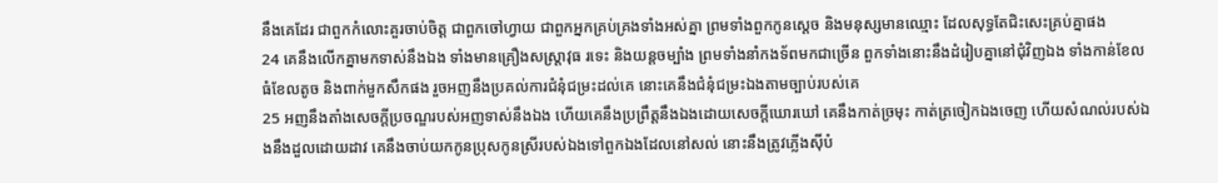នឹងគេដែរ ជាពួកកំលោះគួរចាប់ចិត្ត ជាពួកចៅហ្វាយ ជាពួកអ្នកគ្រប់គ្រងទាំងអស់គ្នា ព្រមទាំងពួកកូនស្តេច និងមនុស្សមានឈ្មោះ ដែលសុទ្ធតែជិះសេះគ្រប់គ្នាផង
24 គេនឹងលើកគ្នាមកទាស់នឹងឯង ទាំងមានគ្រឿងសស្ត្រាវុធ រទេះ និងយន្តចម្បាំង ព្រមទាំងនាំកងទ័ពមកជាច្រើន ពួកទាំងនោះនឹងដំរៀបគ្នានៅជុំវិញឯង ទាំងកាន់ខែលធំខែលតូច និងពាក់មួកសឹកផង រួចអញនឹងប្រគល់ការជំនុំជម្រះដល់គេ នោះគេនឹងជំនុំជម្រះឯងតាមច្បាប់របស់គេ
25 អញនឹងតាំងសេចក្ដីប្រចណ្ឌរបស់អញទាស់នឹងឯង ហើយគេនឹងប្រព្រឹត្តនឹងឯងដោយសេចក្ដីឃោរឃៅ គេនឹងកាត់ច្រមុះ កាត់ត្រចៀកឯងចេញ ហើយសំណល់របស់ឯងនឹងដួលដោយដាវ គេនឹងចាប់យកកូនប្រុសកូនស្រីរបស់ឯងទៅពួកឯងដែលនៅសល់ នោះនឹងត្រូវភ្លើងស៊ីបំ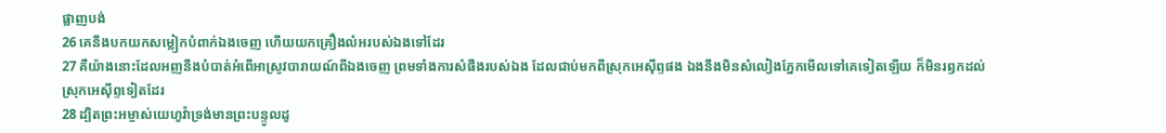ផ្លាញបង់
26 គេនឹងបកយកសម្លៀកបំពាក់ឯងចេញ ហើយយកគ្រឿងលំអរបស់ឯងទៅដែរ
27 គឺយ៉ាងនោះដែលអញនឹងបំបាត់អំពើអាស្រូវបារាយណ៍ពីឯងចេញ ព្រមទាំងការសំផឹងរបស់ឯង ដែលជាប់មកពីស្រុកអេស៊ីព្ទផង ឯងនឹងមិនសំលៀងភ្នែកមើលទៅគេទៀតឡើយ ក៏មិនរឭកដល់ស្រុកអេស៊ីព្ទទៀតដែរ
28 ដ្បិតព្រះអម្ចាស់យេហូវ៉ាទ្រង់មានព្រះបន្ទូលដូ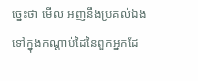ច្នេះថា មើល អញនឹងប្រគល់ឯងទៅក្នុងកណ្តាប់ដៃនៃពួកអ្នកដែ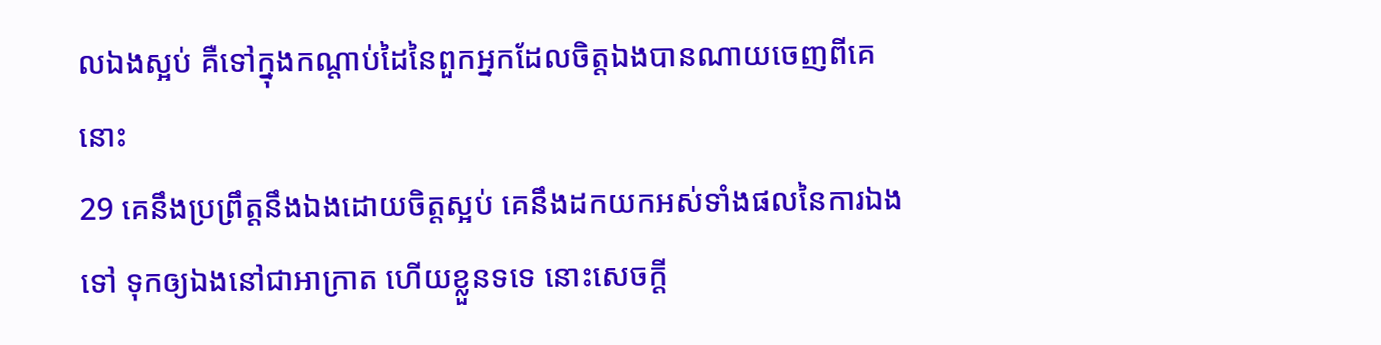លឯងស្អប់ គឺទៅក្នុងកណ្តាប់ដៃនៃពួកអ្នកដែលចិត្តឯងបានណាយចេញពីគេនោះ
29 គេនឹងប្រព្រឹត្តនឹងឯងដោយចិត្តស្អប់ គេនឹងដកយកអស់ទាំងផលនៃការឯងទៅ ទុកឲ្យឯងនៅជាអាក្រាត ហើយខ្លួនទទេ នោះសេចក្ដី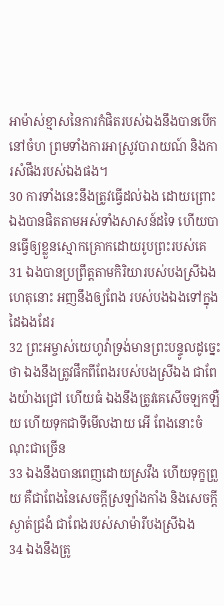អាម៉ាស់ខ្មាសនៃការកំផិតរបស់ឯងនឹងបានបើកនៅចំហ ព្រមទាំងការអាស្រូវបារាយណ៍ និងការសំផឹងរបស់ឯងផង។
30 ការទាំងនេះនឹងត្រូវធ្វើដល់ឯង ដោយព្រោះឯងបានផិតតាមអស់ទាំងសាសន៍ដទៃ ហើយបានធ្វើឲ្យខ្លួនស្មោកគ្រោកដោយរូបព្រះរបស់គេ
31 ឯងបានប្រព្រឹត្តតាមកិរិយារបស់បងស្រីឯង ហេតុនោះ អញនឹងឲ្យពែង របស់បងឯងទៅក្នុងដៃឯងដែរ
32 ព្រះអម្ចាស់យេហូវ៉ាទ្រង់មានព្រះបន្ទូលដូច្នេះថា ឯងនឹងត្រូវផឹកពីពែងរបស់បងស្រីឯង ជាពែងយ៉ាងជ្រៅ ហើយធំ ឯងនឹងត្រូវគេសើចឡកឡឺយ ហើយទុកជាទីមើលងាយ អើ ពែងនោះចំណុះជាច្រើន
33 ឯងនឹងបានពេញដោយស្រវឹង ហើយទុក្ខព្រួយ គឺជាពែងនៃសេចក្ដីស្រឡាំងកាំង និងសេចក្ដីស្ងាត់ជ្រងំ ជាពែងរបស់សាម៉ារីបងស្រីឯង
34 ឯងនឹងត្រូ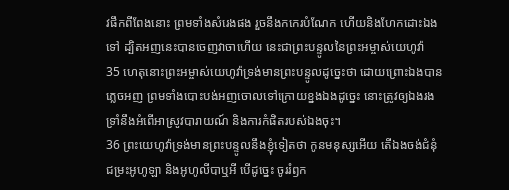វផឹកពីពែងនោះ ព្រមទាំងសំរេងផង រួចនឹងកកេរបំណែក ហើយនិងហែកដោះឯងទៅ ដ្បិតអញនេះបានចេញវាចាហើយ នេះជាព្រះបន្ទូលនៃព្រះអម្ចាស់យេហូវ៉ា
35 ហេតុនោះព្រះអម្ចាស់យេហូវ៉ាទ្រង់មានព្រះបន្ទូលដូច្នេះថា ដោយព្រោះឯងបានភ្លេចអញ ព្រមទាំងបោះបង់អញចោលទៅក្រោយខ្នងឯងដូច្នេះ នោះត្រូវឲ្យឯងរងទ្រាំនឹងអំពើអាស្រូវបារាយណ៍ និងការកំផិតរបស់ឯងចុះ។
36 ព្រះយេហូវ៉ាទ្រង់មានព្រះបន្ទូលនឹងខ្ញុំទៀតថា កូនមនុស្សអើយ តើឯងចង់ជំនុំជម្រះអូហូឡា និងអូហូលីបាឬអី បើដូច្នេះ ចូររំឭក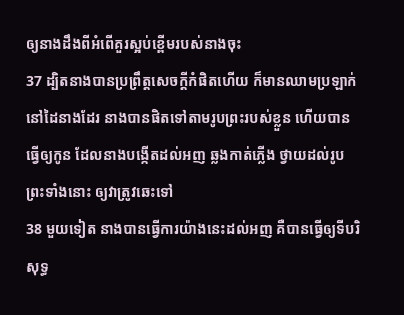ឲ្យនាងដឹងពីអំពើគួរស្អប់ខ្ពើមរបស់នាងចុះ
37 ដ្បិតនាងបានប្រព្រឹត្តសេចក្ដីកំផិតហើយ ក៏មានឈាមប្រឡាក់នៅដៃនាងដែរ នាងបានផិតទៅតាមរូបព្រះរបស់ខ្លួន ហើយបានធ្វើឲ្យកូន ដែលនាងបង្កើតដល់អញ ឆ្លងកាត់ភ្លើង ថ្វាយដល់រូបព្រះទាំងនោះ ឲ្យវាត្រូវឆេះទៅ
38 មួយទៀត នាងបានធ្វើការយ៉ាងនេះដល់អញ គឺបានធ្វើឲ្យទីបរិសុទ្ធ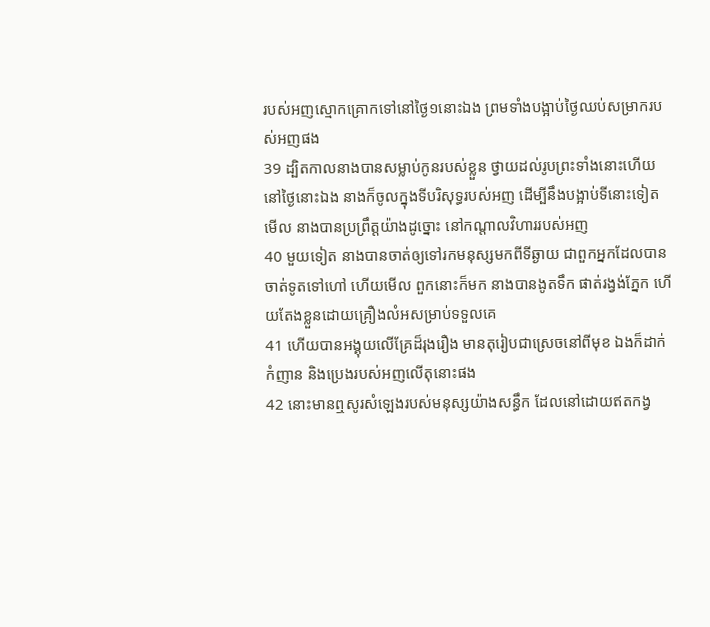របស់អញស្មោកគ្រោកទៅនៅថ្ងៃ១នោះឯង ព្រមទាំងបង្អាប់ថ្ងៃឈប់សម្រាករបស់អញផង
39 ដ្បិតកាលនាងបានសម្លាប់កូនរបស់ខ្លួន ថ្វាយដល់រូបព្រះទាំងនោះហើយ នៅថ្ងៃនោះឯង នាងក៏ចូលក្នុងទីបរិសុទ្ធរបស់អញ ដើម្បីនឹងបង្អាប់ទីនោះទៀត មើល នាងបានប្រព្រឹត្តយ៉ាងដូច្នោះ នៅកណ្តាលវិហាររបស់អញ
40 មួយទៀត នាងបានចាត់ឲ្យទៅរកមនុស្សមកពីទីឆ្ងាយ ជាពួកអ្នកដែលបានចាត់ទូតទៅហៅ ហើយមើល ពួកនោះក៏មក នាងបានងូតទឹក ផាត់រង្វង់ភ្នែក ហើយតែងខ្លួនដោយគ្រឿងលំអសម្រាប់ទទួលគេ
41 ហើយបានអង្គុយលើគ្រែដ៏រុងរឿង មានតុរៀបជាស្រេចនៅពីមុខ ឯងក៏ដាក់កំញាន និងប្រេងរបស់អញលើតុនោះផង
42 នោះមានឮសូរសំឡេងរបស់មនុស្សយ៉ាងសន្ធឹក ដែលនៅដោយឥតកង្វ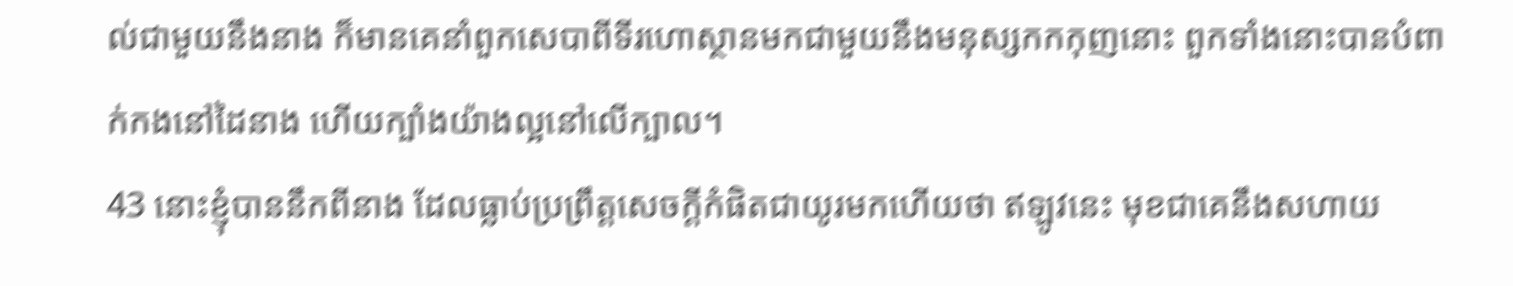ល់ជាមួយនឹងនាង ក៏មានគេនាំពួកសេបាពីទីរហោស្ថានមកជាមួយនឹងមនុស្សកកកុញនោះ ពួកទាំងនោះបានបំពាក់កងនៅដៃនាង ហើយក្បាំងយ៉ាងល្អនៅលើក្បាល។
43 នោះខ្ញុំបាននឹកពីនាង ដែលធ្លាប់ប្រព្រឹត្តសេចក្ដីកំផិតជាយូរមកហើយថា ឥឡូវនេះ មុខជាគេនឹងសហាយ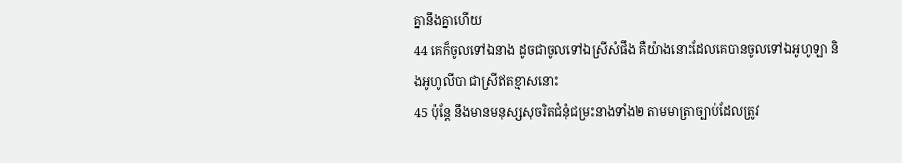គ្នានឹងគ្នាហើយ
44 គេក៏ចូលទៅឯនាង ដូចជាចូលទៅឯស្រីសំផឹង គឺយ៉ាងនោះដែលគេបានចូលទៅឯអូហូឡា និងអូហូលីបា ជាស្រីឥតខ្មាសនោះ
45 ប៉ុន្តែ នឹងមានមនុស្សសុចរិតជំនុំជម្រះនាងទាំង២ តាមមាត្រាច្បាប់ដែលត្រូវ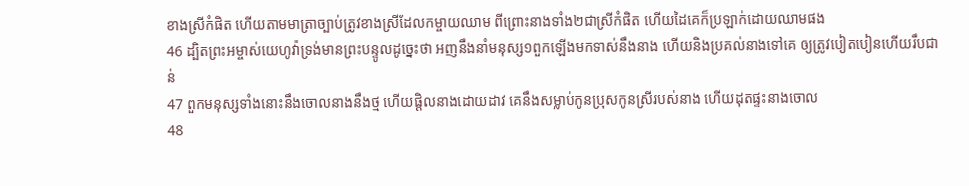ខាងស្រីកំផិត ហើយតាមមាត្រាច្បាប់ត្រូវខាងស្រីដែលកម្ចាយឈាម ពីព្រោះនាងទាំង២ជាស្រីកំផិត ហើយដៃគេក៏ប្រឡាក់ដោយឈាមផង
46 ដ្បិតព្រះអម្ចាស់យេហូវ៉ាទ្រង់មានព្រះបន្ទូលដូច្នេះថា អញនឹងនាំមនុស្ស១ពួកឡើងមកទាស់នឹងនាង ហើយនិងប្រគល់នាងទៅគេ ឲ្យត្រូវបៀតបៀនហើយរឹបជាន់
47 ពួកមនុស្សទាំងនោះនឹងចោលនាងនឹងថ្ម ហើយផ្តិលនាងដោយដាវ គេនឹងសម្លាប់កូនប្រុសកូនស្រីរបស់នាង ហើយដុតផ្ទះនាងចោល
48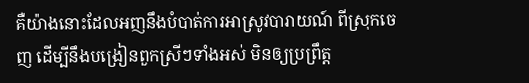គឺយ៉ាងនោះដែលអញនឹងបំបាត់ការអាស្រូវបារាយណ៍ ពីស្រុកចេញ ដើម្បីនឹងបង្រៀនពួកស្រីៗទាំងអស់ មិនឲ្យប្រព្រឹត្ត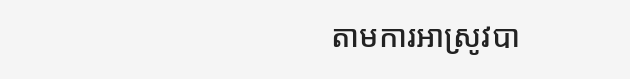តាមការអាស្រូវបា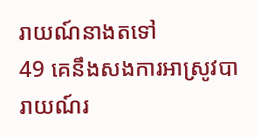រាយណ៍នាងតទៅ
49 គេនឹងសងការអាស្រូវបារាយណ៍រ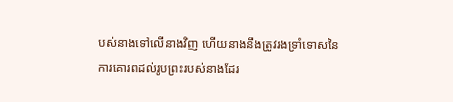បស់នាងទៅលើនាងវិញ ហើយនាងនឹងត្រូវរងទ្រាំទោសនៃការគោរពដល់រូបព្រះរបស់នាងដែរ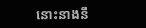នោះនាងនឹ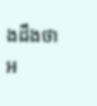ងដឹងថា អ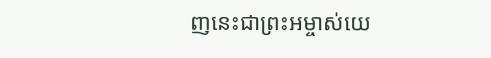ញនេះជាព្រះអម្ចាស់យេ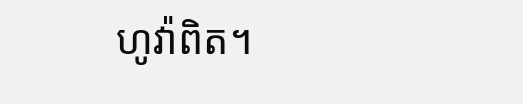ហូវ៉ាពិត។